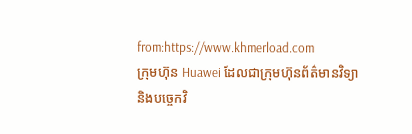from:https://www.khmerload.com
ក្រុមហ៊ុន Huawei ដែលជាក្រុមហ៊ុនព័ត៌មានវិទ្យា និងបច្ចេកវិ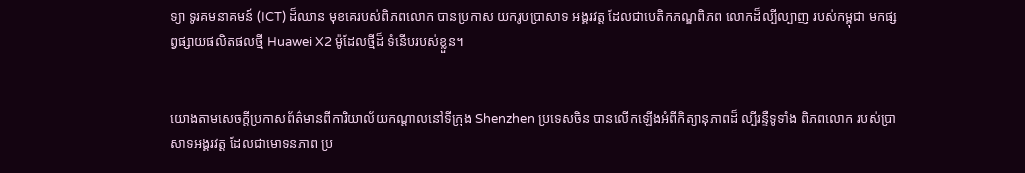ទ្យា ទូរគមនាគមន៍ (ICT) ដ៏ឈាន មុខគេរបស់ពិភពលោក បានប្រកាស យករូបប្រាសាទ អង្គរវត្ត ដែលជាបេតិកភណ្ឌពិភព លោកដ៏ល្បីល្បាញ របស់កម្ពុជា មកផ្សព្វផ្សាយផលិតផលថ្មី Huawei X2 ម៉ូដែលថ្មីដ៏ ទំនើបរបស់ខ្លួន។


យោងតាមសេចក្តីប្រកាសព័ត៌មានពីការិយាល័យកណ្តាលនៅទីក្រុង Shenzhen ប្រទេសចិន បានលើកឡើងអំពីកិត្យានុភាពដ៏ ល្បីរន្ទឺទូទាំង ពិភពលោក របស់ប្រាសាទអង្គរវត្ត ដែលជាមោទនភាព ប្រ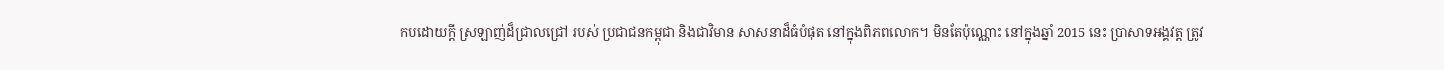កបដោយក្តី ស្រឡាញ់ដ៏ជ្រាលជ្រៅ របស់ ប្រជាជនកម្ពុជា និងជាវិមាន សាសនាដ៏ធំបំផុត នៅក្នុងពិភពលោក។ មិនតែប៉ុណ្ណោះ នៅក្នុងឆ្នាំ 2015 នេះ ប្រាសាទអង្គវត្ត ត្រូវ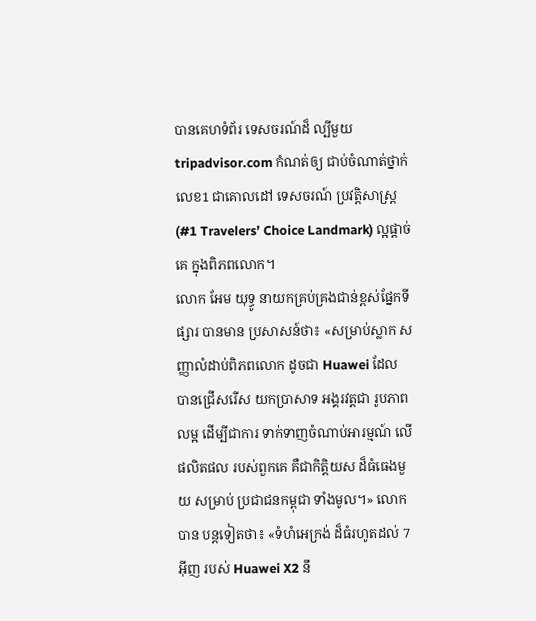បានគេហទំព័រ ទេសចរណ៍ដ៏ ល្បីមួយ tripadvisor.com កំណត់ឲ្យ ជាប់ចំណាត់ថ្នាក់លេខ1 ជាគោលដៅ ទេសចរណ៍ ប្រវត្តិសាស្រ្ត (#1 Travelers’ Choice Landmark) ល្អផ្ដាច់គេ ក្នុងពិភពលោក។
លោក អែម យុទ្ធូ នាយកគ្រប់គ្រងជាន់ខ្ពស់ផ្នែកទីផ្សារ បានមាន ប្រសាសន៍ថា៖ «សម្រាប់ស្លាក សញ្ញាលំដាប់ពិភពលោក ដូចជា Huawei ដែល បានជ្រើសរើស យកប្រាសាទ អង្គរវត្តជា រូបភាពលម្អ ដើម្បីជាការ ទាក់ទាញចំណាប់អារម្មណ៍ លើផលិតផល របស់ពួកគេ គឺជាកិត្តិយស ដ៏ធំធេងមួយ សម្រាប់ ប្រជាជនកម្ពុជា ទាំងមូល។» លោកបាន បន្តទៀតថា៖ «ទំហំអេក្រង់ ដ៏ធំរហូតដល់ 7 អ៊ីញ របស់ Huawei X2 នឹ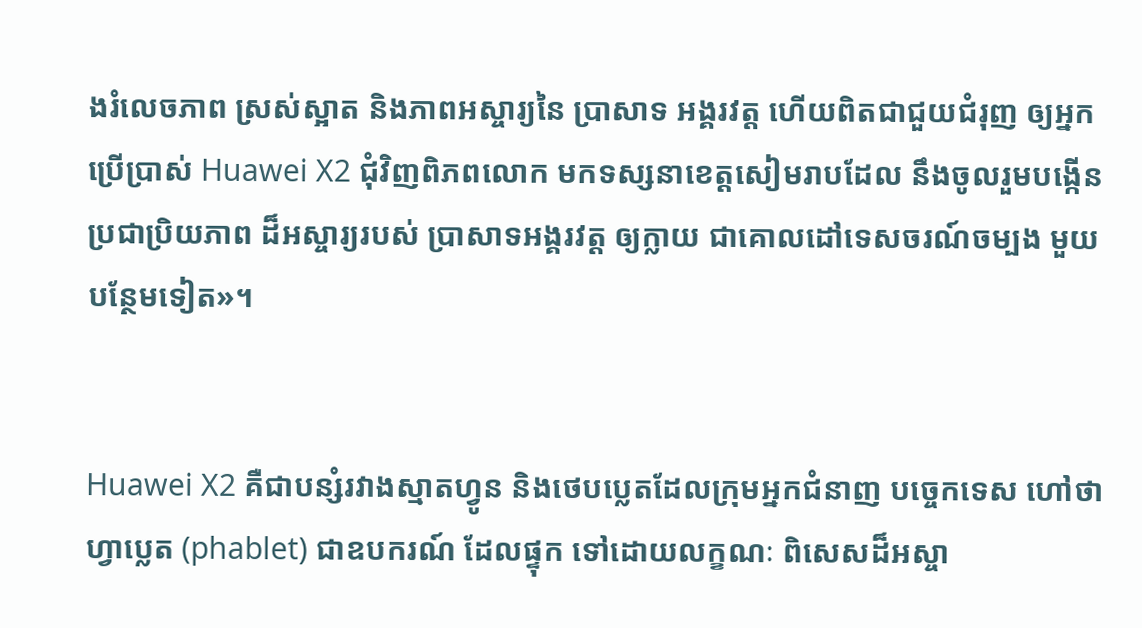ងរំលេចភាព ស្រស់ស្អាត និងភាពអស្ចារ្យនៃ ប្រាសាទ អង្គរវត្ត ហើយពិតជាជួយជំរុញ ឲ្យអ្នកប្រើប្រាស់ Huawei X2 ជុំវិញពិភពលោក មកទស្សនាខេត្តសៀមរាបដែល នឹងចូលរួមបង្កើន ប្រជាប្រិយភាព ដ៏អស្ចារ្យរបស់ ប្រាសាទអង្គរវត្ត ឲ្យក្លាយ ជាគោលដៅទេសចរណ៍ចម្បង មួយបន្ថែមទៀត»។


Huawei X2 គឺជាបន្សំរវាងស្មាតហ្វូន និងថេបប្លេតដែលក្រុមអ្នកជំនាញ បច្ចេកទេស ហៅថា ហ្វាប្លេត (phablet) ជាឧបករណ៍ ដែលផ្ទុក ទៅដោយលក្ខណៈ ពិសេសដ៏អស្ចា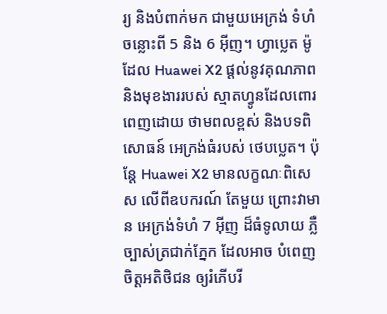រ្យ និងបំពាក់មក ជាមួយអេក្រង់ ទំហំចន្លោះពី 5 និង 6 អ៊ីញ។ ហ្វាប្លេត ម៉ូដែល Huawei X2 ផ្តល់នូវគុណភាព និងមុខងាររបស់ ស្មាតហ្វូនដែលពោរ ពេញដោយ ថាមពលខ្ពស់ និងបទពិសោធន៍ អេក្រង់ធំរបស់ ថេបប្លេត។ ប៉ុន្ដែ Huawei X2 មានលក្ខណៈពិសេស លើពីឧបករណ៍ តែមួយ ព្រោះវាមាន អេក្រង់ទំហំ 7 អ៊ីញ ដ៏ធំទូលាយ ភ្លឺច្បាស់ត្រជាក់ភ្នែក ដែលអាច បំពេញចិត្តអតិថិជន ឲ្យរំភើបរី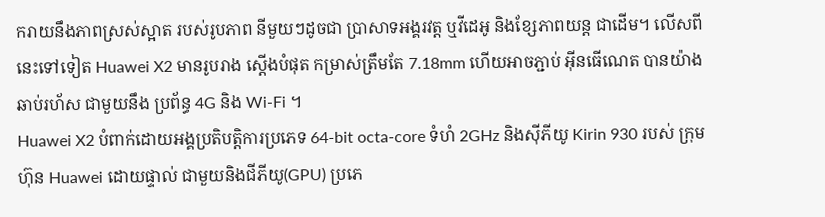ករាយនឹងភាពស្រស់ស្អាត របស់រូបភាព នីមួយៗដូចជា ប្រាសាទអង្គរវត្ត ឬវីដេអូ និងខ្សែភាពយន្ត ជាដើម។ លើសពីនេះទៅទៀត Huawei X2 មានរូបរាង ស្តើងបំផុត កម្រាស់ត្រឹមតែ 7.18mm ហើយអាចភ្ជាប់ អ៊ីនធើណេត បានយ៉ាងឆាប់រហ័ស ជាមួយនឹង ប្រព័ន្ធ 4G និង Wi-Fi ។
Huawei X2 បំពាក់ដោយអង្គប្រតិបត្តិការប្រភេទ 64-bit octa-core ទំហំ 2GHz និងស៊ីភីយូ Kirin 930 របស់ ក្រុមហ៊ុន Huawei ដោយផ្ទាល់ ជាមួយនិងជីភីយូ(GPU) ប្រភេ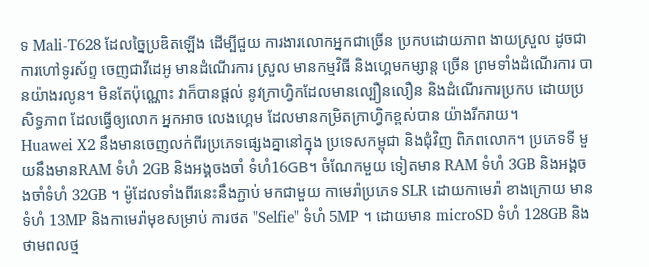ទ Mali-T628 ដែលច្នៃប្រឌិតឡើង ដើម្បីជួយ ការងារលោកអ្នកជាច្រើន ប្រកបដោយភាព ងាយស្រួល ដូចជា ការហៅទូរស័ព្ទ ចេញជាវីដេអូ មានដំណើរការ ស្រួល មានកម្មវិធី និងហ្គេមកម្សាន្ត ច្រើន ព្រមទាំងដំណើរការ បានយ៉ាងរលូន។ មិនតែប៉ុណ្ណោះ វាក៏បានផ្ដល់ នូវក្រាហ្វិកដែលមានល្បឿនលឿន និងដំណើរការប្រកប ដោយប្រសិទ្ធភាព ដែលធ្វើឲ្យលោក អ្នកអាច លេងហ្គេម ដែលមានកម្រិតក្រាហ្វិកខ្ពស់បាន យ៉ាងរីករាយ។
Huawei X2 នឹងមានចេញលក់ពីរប្រភេទផ្សេងគ្នានៅក្នុង ប្រទេសកម្ពុជា និងជុំវិញ ពិភពលោក។ ប្រភេទទី មួយនឹងមានRAM ទំហំ 2GB និងអង្គចងចាំ ទំហំ16GB។ ចំណែកមួយ ទៀតមាន RAM ទំហំ 3GB និងអង្គចងចាំទំហំ 32GB ។ ម៉ូដែលទាំងពីរនេះនឹងភ្ជាប់ មកជាមួយ កាមេរ៉ាប្រភេទ SLR ដោយកាមេរ៉ា ខាងក្រោយ មានទំហំ 13MP និងកាមេរ៉ាមុខសម្រាប់ ការថត "Selfie" ទំហំ 5MP ។ ដោយមាន microSD ទំហំ 128GB និងថាមពលថ្ម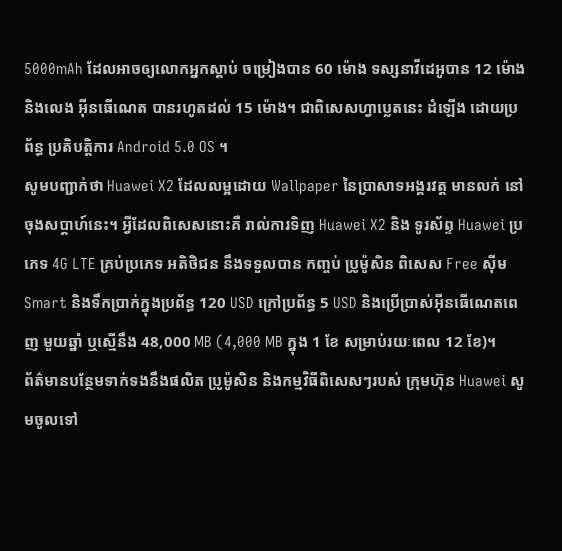5000mAh ដែលអាចឲ្យលោកអ្នកស្តាប់ ចម្រៀងបាន 60 ម៉ោង ទស្សនាវីដេអូបាន 12 ម៉ោង និងលេង អ៊ីនធើណេត បានរហូតដល់ 15 ម៉ោង។ ជាពិសេសហ្វាប្លេតនេះ ដំឡើង ដោយប្រព័ន្ធ ប្រតិបត្តិការ Android 5.0 OS ។
សូមបញ្ជាក់ថា Huawei X2 ដែលលម្អដោយ Wallpaper នៃប្រាសាទអង្គរវត្ត មានលក់ នៅចុងសប្ដាហ៍នេះ។ អ្វីដែលពិសេសនោះគឺ រាល់ការទិញ Huawei X2 និង ទូរស័ព្ទ Huawei ប្រភេទ 4G LTE គ្រប់ប្រភេទ អតិថិជន នឹងទទួលបាន កញ្ចប់ ប្រូម៉ូសិន ពិសេស Free ស៊ីម Smart និងទឹកប្រាក់ក្នុងប្រព័ន្ធ 120 USD ក្រៅប្រព័ន្ធ 5 USD និងប្រើប្រាស់អ៊ីនធើណេតពេញ មួយឆ្នាំ ឬស្មើនឹង 48,000 MB (4,000 MB ក្នុង 1 ខែ សម្រាប់រយៈពេល 12 ខែ)។
ព័ត៌មានបន្ថែមទាក់ទងនឹងផលិត ប្រូម៉ូសិន និងកម្មវិធីពិសេសៗរបស់ ក្រុមហ៊ុន Huawei សូមចូលទៅ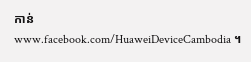កាន់ www.facebook.com/HuaweiDeviceCambodia ។